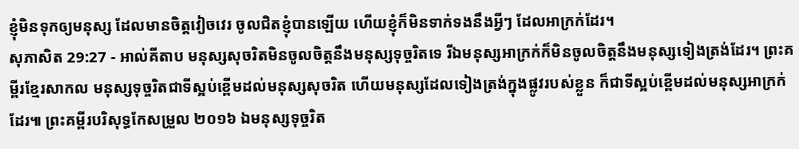ខ្ញុំមិនទុកឲ្យមនុស្ស ដែលមានចិត្តវៀចវេរ ចូលជិតខ្ញុំបានឡើយ ហើយខ្ញុំក៏មិនទាក់ទងនឹងអ្វីៗ ដែលអាក្រក់ដែរ។
សុភាសិត 29:27 - អាល់គីតាប មនុស្សសុចរិតមិនចូលចិត្តនឹងមនុស្សទុច្ចរិតទេ រីឯមនុស្សអាក្រក់ក៏មិនចូលចិត្តនឹងមនុស្សទៀងត្រង់ដែរ។ ព្រះគម្ពីរខ្មែរសាកល មនុស្សទុច្ចរិតជាទីស្អប់ខ្ពើមដល់មនុស្សសុចរិត ហើយមនុស្សដែលទៀងត្រង់ក្នុងផ្លូវរបស់ខ្លួន ក៏ជាទីស្អប់ខ្ពើមដល់មនុស្សអាក្រក់ដែរ៕ ព្រះគម្ពីរបរិសុទ្ធកែសម្រួល ២០១៦ ឯមនុស្សទុច្ចរិត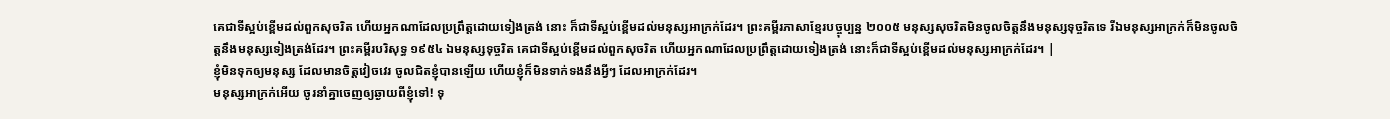គេជាទីស្អប់ខ្ពើមដល់ពួកសុចរិត ហើយអ្នកណាដែលប្រព្រឹត្តដោយទៀងត្រង់ នោះ ក៏ជាទីស្អប់ខ្ពើមដល់មនុស្សអាក្រក់ដែរ។ ព្រះគម្ពីរភាសាខ្មែរបច្ចុប្បន្ន ២០០៥ មនុស្សសុចរិតមិនចូលចិត្តនឹងមនុស្សទុច្ចរិតទេ រីឯមនុស្សអាក្រក់ក៏មិនចូលចិត្តនឹងមនុស្សទៀងត្រង់ដែរ។ ព្រះគម្ពីរបរិសុទ្ធ ១៩៥៤ ឯមនុស្សទុច្ចរិត គេជាទីស្អប់ខ្ពើមដល់ពួកសុចរិត ហើយអ្នកណាដែលប្រព្រឹត្តដោយទៀងត្រង់ នោះក៏ជាទីស្អប់ខ្ពើមដល់មនុស្សអាក្រក់ដែរ។ |
ខ្ញុំមិនទុកឲ្យមនុស្ស ដែលមានចិត្តវៀចវេរ ចូលជិតខ្ញុំបានឡើយ ហើយខ្ញុំក៏មិនទាក់ទងនឹងអ្វីៗ ដែលអាក្រក់ដែរ។
មនុស្សអាក្រក់អើយ ចូរនាំគ្នាចេញឲ្យឆ្ងាយពីខ្ញុំទៅ! ទុ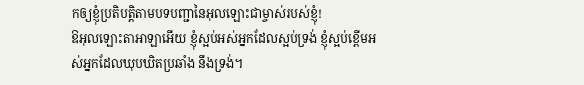កឲ្យខ្ញុំប្រតិបត្តិតាមបទបញ្ជានៃអុលឡោះជាម្ចាស់របស់ខ្ញុំ!
ឱអុលឡោះតាអាឡាអើយ ខ្ញុំស្អប់អស់អ្នកដែលស្អប់ទ្រង់ ខ្ញុំស្អប់ខ្ពើមអស់អ្នកដែលឃុបឃិតប្រឆាំង នឹងទ្រង់។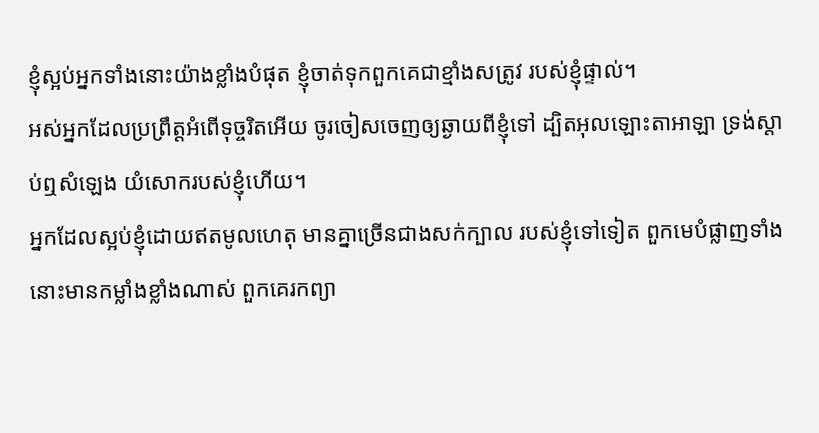ខ្ញុំស្អប់អ្នកទាំងនោះយ៉ាងខ្លាំងបំផុត ខ្ញុំចាត់ទុកពួកគេជាខ្មាំងសត្រូវ របស់ខ្ញុំផ្ទាល់។
អស់អ្នកដែលប្រព្រឹត្តអំពើទុច្ចរិតអើយ ចូរចៀសចេញឲ្យឆ្ងាយពីខ្ញុំទៅ ដ្បិតអុលឡោះតាអាឡា ទ្រង់ស្តាប់ឮសំឡេង យំសោករបស់ខ្ញុំហើយ។
អ្នកដែលស្អប់ខ្ញុំដោយឥតមូលហេតុ មានគ្នាច្រើនជាងសក់ក្បាល របស់ខ្ញុំទៅទៀត ពួកមេបំផ្លាញទាំងនោះមានកម្លាំងខ្លាំងណាស់ ពួកគេរកព្យា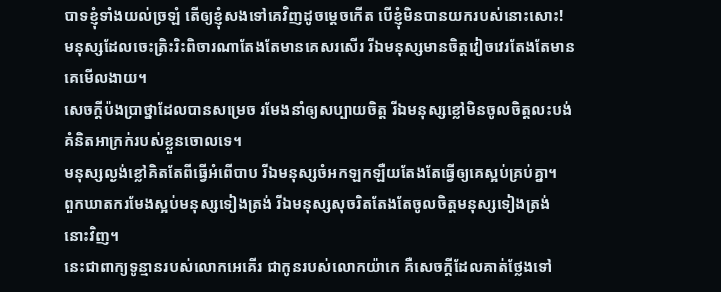បាទខ្ញុំទាំងយល់ច្រឡំ តើឲ្យខ្ញុំសងទៅគេវិញដូចម្ដេចកើត បើខ្ញុំមិនបានយករបស់នោះសោះ!
មនុស្សដែលចេះត្រិះរិះពិចារណាតែងតែមានគេសរសើរ រីឯមនុស្សមានចិត្តវៀចវេរតែងតែមានគេមើលងាយ។
សេចក្ដីប៉ងប្រាថ្នាដែលបានសម្រេច រមែងនាំឲ្យសប្បាយចិត្ត រីឯមនុស្សខ្លៅមិនចូលចិត្តលះបង់គំនិតអាក្រក់របស់ខ្លួនចោលទេ។
មនុស្សល្ងង់ខ្លៅគិតតែពីធ្វើអំពើបាប រីឯមនុស្សចំអកឡកឡឺយតែងតែធ្វើឲ្យគេស្អប់គ្រប់គ្នា។
ពួកឃាតករមែងស្អប់មនុស្សទៀងត្រង់ រីឯមនុស្សសុចរិតតែងតែចូលចិត្តមនុស្សទៀងត្រង់នោះវិញ។
នេះជាពាក្យទូន្មានរបស់លោកអេគើរ ជាកូនរបស់លោកយ៉ាកេ គឺសេចក្ដីដែលគាត់ថ្លែងទៅ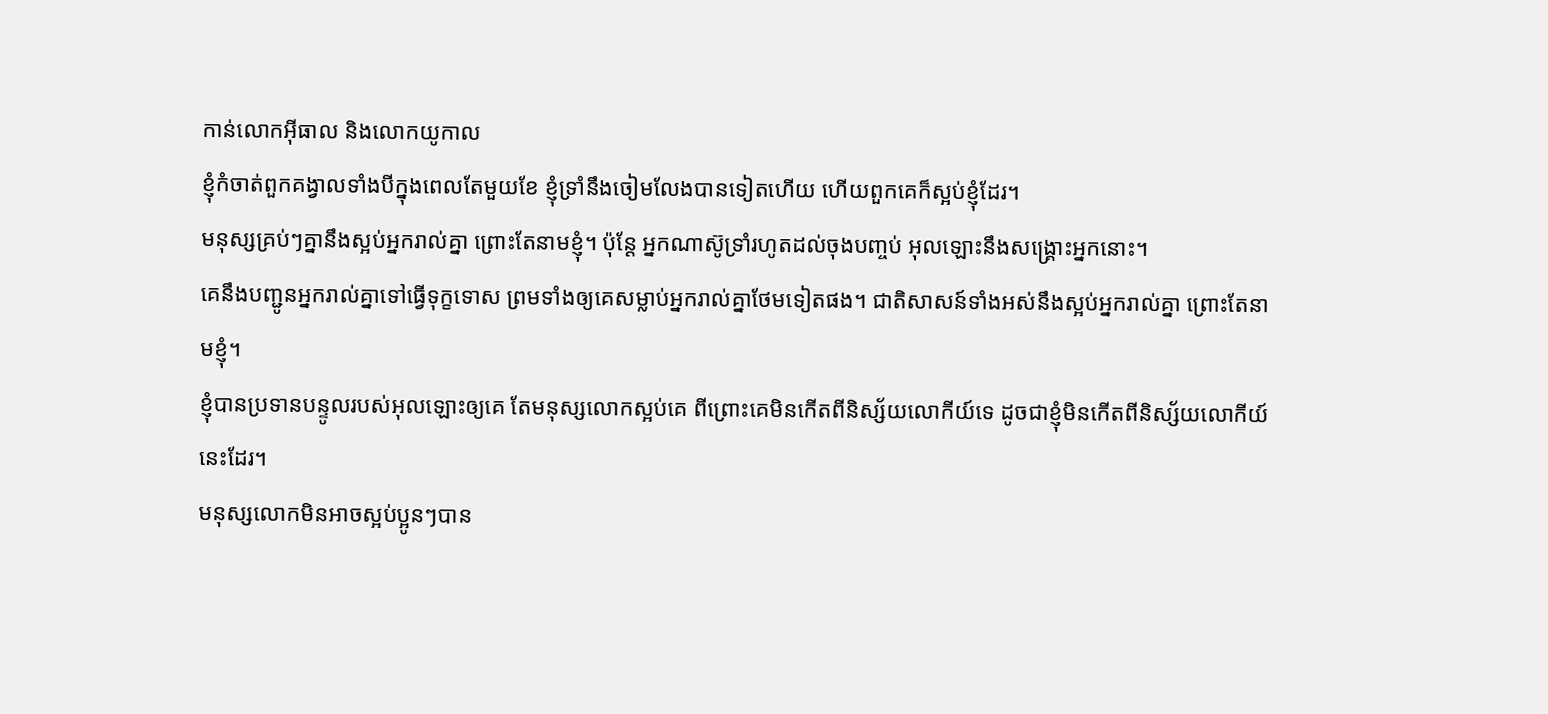កាន់លោកអ៊ីធាល និងលោកយូកាល
ខ្ញុំកំចាត់ពួកគង្វាលទាំងបីក្នុងពេលតែមួយខែ ខ្ញុំទ្រាំនឹងចៀមលែងបានទៀតហើយ ហើយពួកគេក៏ស្អប់ខ្ញុំដែរ។
មនុស្សគ្រប់ៗគ្នានឹងស្អប់អ្នករាល់គ្នា ព្រោះតែនាមខ្ញុំ។ ប៉ុន្ដែ អ្នកណាស៊ូទ្រាំរហូតដល់ចុងបញ្ចប់ អុលឡោះនឹងសង្គ្រោះអ្នកនោះ។
គេនឹងបញ្ជូនអ្នករាល់គ្នាទៅធ្វើទុក្ខទោស ព្រមទាំងឲ្យគេសម្លាប់អ្នករាល់គ្នាថែមទៀតផង។ ជាតិសាសន៍ទាំងអស់នឹងស្អប់អ្នករាល់គ្នា ព្រោះតែនាមខ្ញុំ។
ខ្ញុំបានប្រទានបន្ទូលរបស់អុលឡោះឲ្យគេ តែមនុស្សលោកស្អប់គេ ពីព្រោះគេមិនកើតពីនិស្ស័យលោកីយ៍ទេ ដូចជាខ្ញុំមិនកើតពីនិស្ស័យលោកីយ៍នេះដែរ។
មនុស្សលោកមិនអាចស្អប់ប្អូនៗបាន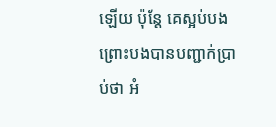ឡើយ ប៉ុន្ដែ គេស្អប់បង ព្រោះបងបានបញ្ជាក់ប្រាប់ថា អំ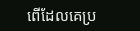ពើដែលគេប្រ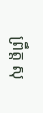ព្រឹត្ដ សុ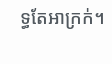ទ្ធតែអាក្រក់។